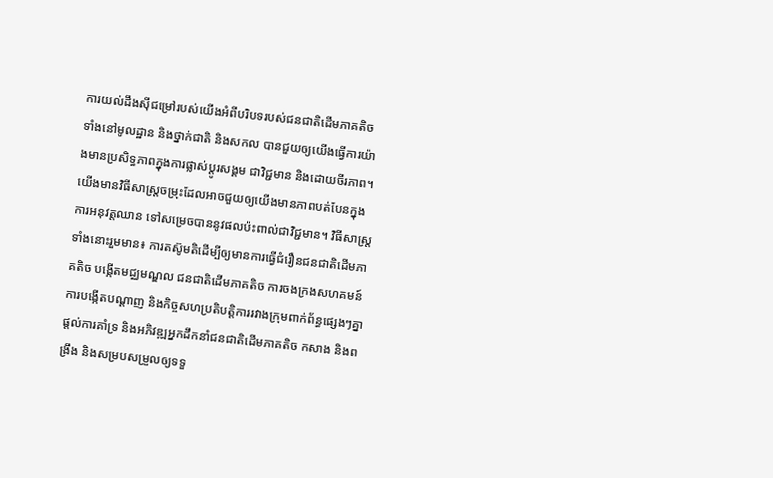ការយល់ដឹងស៊ីជម្រៅរបស់យើងអំពីបរិបទរបស់ជនជាតិដើមភាគតិច ទាំងនៅមូលដ្ឋាន និងថ្នាក់ជាតិ និងសកល បានជួយឲ្យយើងធ្វើការយ៉ាងមានប្រសិទ្ធភាពក្នុងការផ្លាស់ប្ដូរសង្គម ជាវិជ្ជមាន និងដោយចីរភាព។ យើងមានវិធីសាស្រ្តចម្រុះដែលអាចជួយឲ្យយើងមានភាពបត់បែនក្នុងការអនុវត្តឈាន ទៅសម្រេចបាននូវផលប៉ះពាល់ជាវិជ្ជមាន។ វិធីសាស្រ្តទាំងនោះរួមមាន៖ ការតស៊ូមតិដើម្បីឲ្យមានការធ្វើជំរឿនជនជាតិដើមភាគតិច បង្កើតមជ្ឈមណ្ឌល ជនជាតិដើមភាគតិច ការចងក្រងសហគមន៍ ការបង្កើតបណ្ដាញ និងកិច្ចសហប្រតិបត្តិការរវាងក្រុមពាក់ព័ន្ធផ្សេងៗគ្នា ផ្ដល់ការគាំទ្រ និងអភិវឌ្ឍអ្នកដឹកនាំជនជាតិដើមភាគតិច កសាង និងពង្រឹង និងសម្របសម្រួលឲ្យទទួ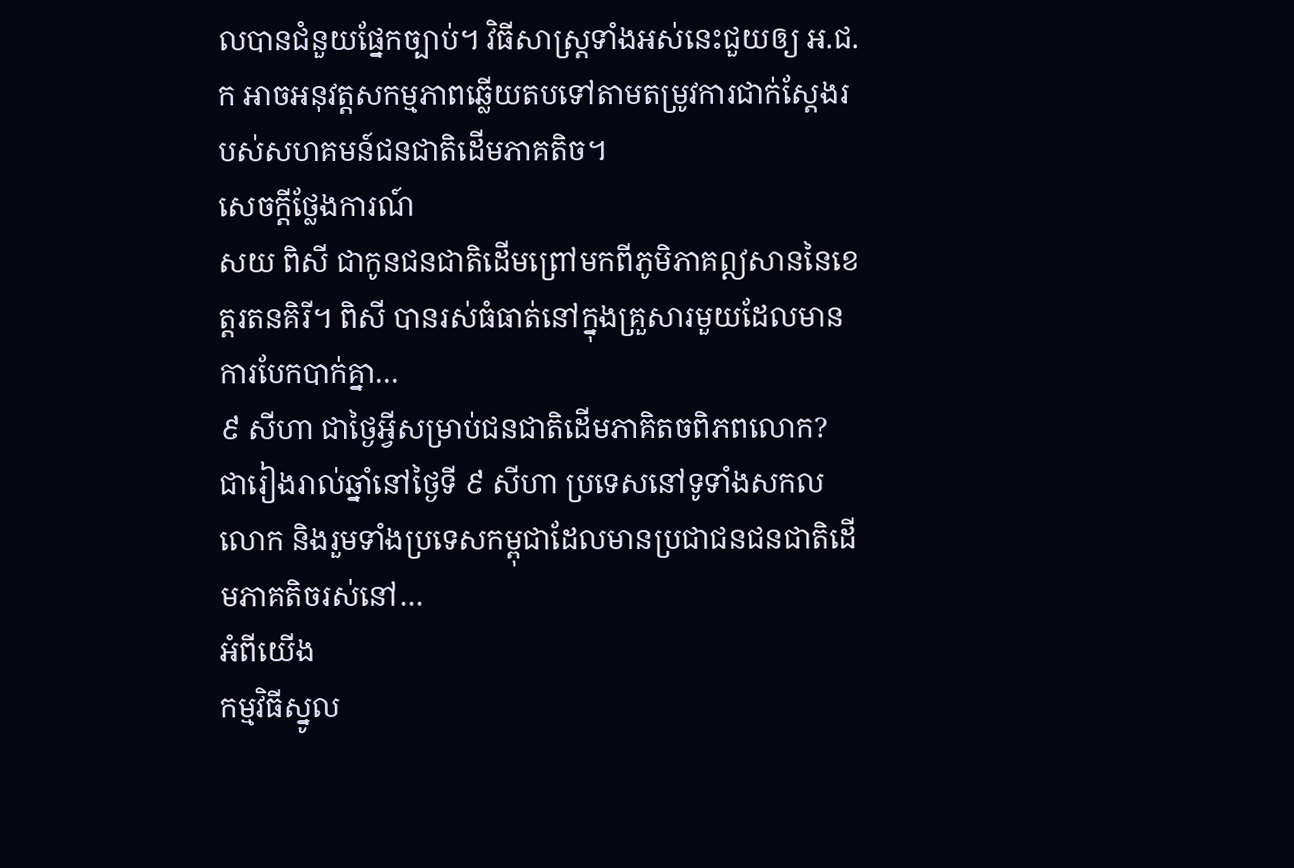លបានជំនួយផ្នែកច្បាប់។ វិធីសាស្រ្តទាំងអស់នេះជួយឲ្យ អ.ជ.ក អាចអនុវត្តសកម្មភាពឆ្លើយតបទៅតាមតម្រូវការជាក់ស្ដែងរបស់សហគមន៍ជនជាតិដើមភាគតិច។
សេចក្ដីថ្លែងការណ៍
សយ ពិសី ជាកូនជនជាតិដើមព្រៅមកពីភូមិភាគឦសាននៃខេត្ដរតនគិរី។ ពិសី បានរស់ធំធាត់នៅក្នុងគ្រួសារមួយដែលមានការបែកបាក់គ្នា…
៩ សីហា ជាថ្ងៃអ្វីសម្រាប់ជនជាតិដើមភាគិតចពិភពលោក?
ជារៀងរាល់ឆ្នាំនៅថ្ងៃទី ៩ សីហា ប្រទេសនៅទូទាំងសកលលោក និងរួមទាំងប្រទេសកម្ពុជាដែលមានប្រជាជនជនជាតិដើមភាគតិចរស់នៅ…
អំពីយើង
កម្មវិធីស្នូល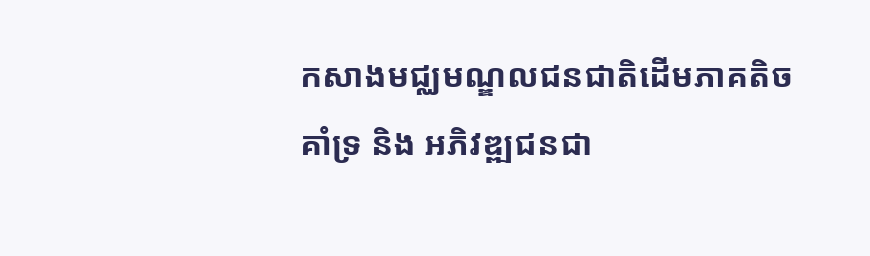កសាងមជ្ឈមណ្ឌលជនជាតិដើមភាគតិច
គាំទ្រ និង អភិវឌ្ឍជនជា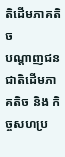តិដើមភាគតិច
បណ្ដាញជនជាតិដើមភាគតិច និង កិច្ចសហប្រ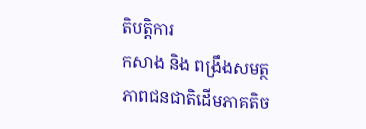តិបត្តិការ
កសាង និង ពង្រឹងសមត្ថភាពជនជាតិដើមភាគតិច